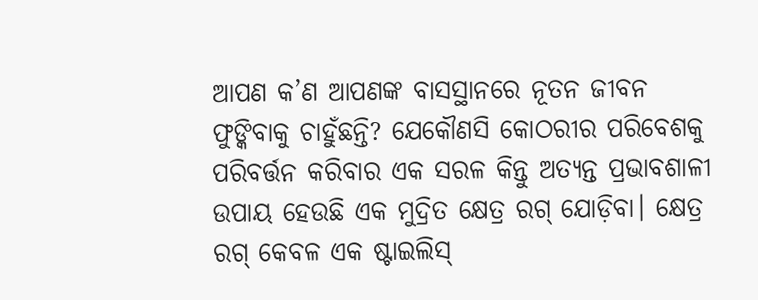ଆପଣ କ’ଣ ଆପଣଙ୍କ ବାସସ୍ଥାନରେ ନୂତନ ଜୀବନ ଫୁଙ୍କିବାକୁ ଚାହୁଁଛନ୍ତି? ଯେକୌଣସି କୋଠରୀର ପରିବେଶକୁ ପରିବର୍ତ୍ତନ କରିବାର ଏକ ସରଳ କିନ୍ତୁ ଅତ୍ୟନ୍ତ ପ୍ରଭାବଶାଳୀ ଉପାୟ ହେଉଛି ଏକ ମୁଦ୍ରିତ କ୍ଷେତ୍ର ରଗ୍ ଯୋଡ଼ିବା। କ୍ଷେତ୍ର ରଗ୍ କେବଳ ଏକ ଷ୍ଟାଇଲିସ୍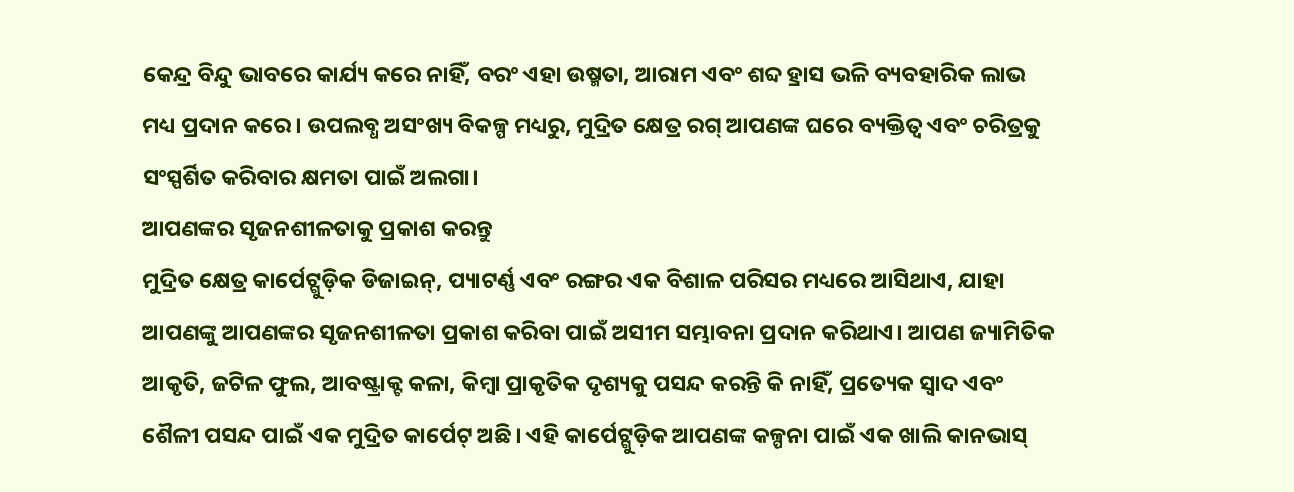କେନ୍ଦ୍ର ବିନ୍ଦୁ ଭାବରେ କାର୍ଯ୍ୟ କରେ ନାହିଁ, ବରଂ ଏହା ଉଷ୍ମତା, ଆରାମ ଏବଂ ଶବ୍ଦ ହ୍ରାସ ଭଳି ବ୍ୟବହାରିକ ଲାଭ ମଧ୍ୟ ପ୍ରଦାନ କରେ। ଉପଲବ୍ଧ ଅସଂଖ୍ୟ ବିକଳ୍ପ ମଧ୍ୟରୁ, ମୁଦ୍ରିତ କ୍ଷେତ୍ର ରଗ୍ ଆପଣଙ୍କ ଘରେ ବ୍ୟକ୍ତିତ୍ୱ ଏବଂ ଚରିତ୍ରକୁ ସଂସ୍ପର୍ଶିତ କରିବାର କ୍ଷମତା ପାଇଁ ଅଲଗା।
ଆପଣଙ୍କର ସୃଜନଶୀଳତାକୁ ପ୍ରକାଶ କରନ୍ତୁ
ମୁଦ୍ରିତ କ୍ଷେତ୍ର କାର୍ପେଟ୍ଗୁଡ଼ିକ ଡିଜାଇନ୍, ପ୍ୟାଟର୍ଣ୍ଣ ଏବଂ ରଙ୍ଗର ଏକ ବିଶାଳ ପରିସର ମଧ୍ୟରେ ଆସିଥାଏ, ଯାହା ଆପଣଙ୍କୁ ଆପଣଙ୍କର ସୃଜନଶୀଳତା ପ୍ରକାଶ କରିବା ପାଇଁ ଅସୀମ ସମ୍ଭାବନା ପ୍ରଦାନ କରିଥାଏ। ଆପଣ ଜ୍ୟାମିତିକ ଆକୃତି, ଜଟିଳ ଫୁଲ, ଆବଷ୍ଟ୍ରାକ୍ଟ କଳା, କିମ୍ବା ପ୍ରାକୃତିକ ଦୃଶ୍ୟକୁ ପସନ୍ଦ କରନ୍ତି କି ନାହିଁ, ପ୍ରତ୍ୟେକ ସ୍ୱାଦ ଏବଂ ଶୈଳୀ ପସନ୍ଦ ପାଇଁ ଏକ ମୁଦ୍ରିତ କାର୍ପେଟ୍ ଅଛି। ଏହି କାର୍ପେଟ୍ଗୁଡ଼ିକ ଆପଣଙ୍କ କଳ୍ପନା ପାଇଁ ଏକ ଖାଲି କାନଭାସ୍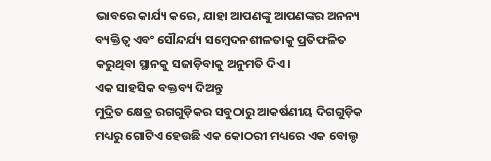ଭାବରେ କାର୍ଯ୍ୟ କରେ, ଯାହା ଆପଣଙ୍କୁ ଆପଣଙ୍କର ଅନନ୍ୟ ବ୍ୟକ୍ତିତ୍ୱ ଏବଂ ସୌନ୍ଦର୍ଯ୍ୟ ସମ୍ବେଦନଶୀଳତାକୁ ପ୍ରତିଫଳିତ କରୁଥିବା ସ୍ଥାନକୁ ସଜାଡ଼ିବାକୁ ଅନୁମତି ଦିଏ।
ଏକ ସାହସିକ ବକ୍ତବ୍ୟ ଦିଅନ୍ତୁ
ମୁଦ୍ରିତ କ୍ଷେତ୍ର ରଗଗୁଡ଼ିକର ସବୁଠାରୁ ଆକର୍ଷଣୀୟ ଦିଗଗୁଡ଼ିକ ମଧ୍ୟରୁ ଗୋଟିଏ ହେଉଛି ଏକ କୋଠରୀ ମଧ୍ୟରେ ଏକ ବୋଲ୍ଡ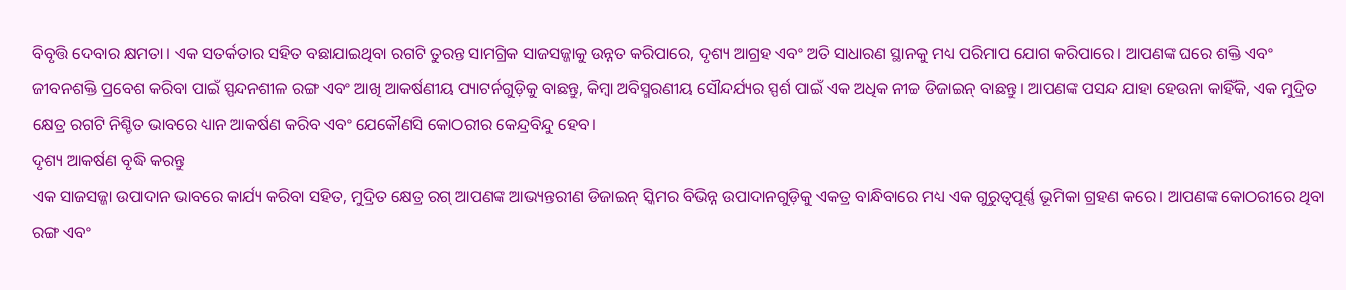ବିବୃତ୍ତି ଦେବାର କ୍ଷମତା। ଏକ ସତର୍କତାର ସହିତ ବଛାଯାଇଥିବା ରଗଟି ତୁରନ୍ତ ସାମଗ୍ରିକ ସାଜସଜ୍ଜାକୁ ଉନ୍ନତ କରିପାରେ, ଦୃଶ୍ୟ ଆଗ୍ରହ ଏବଂ ଅତି ସାଧାରଣ ସ୍ଥାନକୁ ମଧ୍ୟ ପରିମାପ ଯୋଗ କରିପାରେ। ଆପଣଙ୍କ ଘରେ ଶକ୍ତି ଏବଂ ଜୀବନଶକ୍ତି ପ୍ରବେଶ କରିବା ପାଇଁ ସ୍ପନ୍ଦନଶୀଳ ରଙ୍ଗ ଏବଂ ଆଖି ଆକର୍ଷଣୀୟ ପ୍ୟାଟର୍ନଗୁଡ଼ିକୁ ବାଛନ୍ତୁ, କିମ୍ବା ଅବିସ୍ମରଣୀୟ ସୌନ୍ଦର୍ଯ୍ୟର ସ୍ପର୍ଶ ପାଇଁ ଏକ ଅଧିକ ନୀଚ୍ଚ ଡିଜାଇନ୍ ବାଛନ୍ତୁ। ଆପଣଙ୍କ ପସନ୍ଦ ଯାହା ହେଉନା କାହିଁକି, ଏକ ମୁଦ୍ରିତ କ୍ଷେତ୍ର ରଗଟି ନିଶ୍ଚିତ ଭାବରେ ଧ୍ୟାନ ଆକର୍ଷଣ କରିବ ଏବଂ ଯେକୌଣସି କୋଠରୀର କେନ୍ଦ୍ରବିନ୍ଦୁ ହେବ।
ଦୃଶ୍ୟ ଆକର୍ଷଣ ବୃଦ୍ଧି କରନ୍ତୁ
ଏକ ସାଜସଜ୍ଜା ଉପାଦାନ ଭାବରେ କାର୍ଯ୍ୟ କରିବା ସହିତ, ମୁଦ୍ରିତ କ୍ଷେତ୍ର ରଗ୍ ଆପଣଙ୍କ ଆଭ୍ୟନ୍ତରୀଣ ଡିଜାଇନ୍ ସ୍କିମର ବିଭିନ୍ନ ଉପାଦାନଗୁଡ଼ିକୁ ଏକତ୍ର ବାନ୍ଧିବାରେ ମଧ୍ୟ ଏକ ଗୁରୁତ୍ୱପୂର୍ଣ୍ଣ ଭୂମିକା ଗ୍ରହଣ କରେ। ଆପଣଙ୍କ କୋଠରୀରେ ଥିବା ରଙ୍ଗ ଏବଂ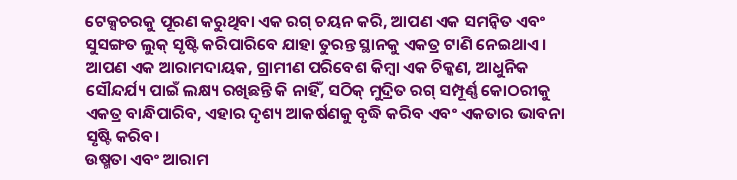ଟେକ୍ସଚରକୁ ପୂରଣ କରୁଥିବା ଏକ ରଗ୍ ଚୟନ କରି, ଆପଣ ଏକ ସମନ୍ୱିତ ଏବଂ ସୁସଙ୍ଗତ ଲୁକ୍ ସୃଷ୍ଟି କରିପାରିବେ ଯାହା ତୁରନ୍ତ ସ୍ଥାନକୁ ଏକତ୍ର ଟାଣି ନେଇଥାଏ। ଆପଣ ଏକ ଆରାମଦାୟକ, ଗ୍ରାମୀଣ ପରିବେଶ କିମ୍ବା ଏକ ଚିକ୍କଣ, ଆଧୁନିକ ସୌନ୍ଦର୍ଯ୍ୟ ପାଇଁ ଲକ୍ଷ୍ୟ ରଖିଛନ୍ତି କି ନାହିଁ, ସଠିକ୍ ମୁଦ୍ରିତ ରଗ୍ ସମ୍ପୂର୍ଣ୍ଣ କୋଠରୀକୁ ଏକତ୍ର ବାନ୍ଧିପାରିବ, ଏହାର ଦୃଶ୍ୟ ଆକର୍ଷଣକୁ ବୃଦ୍ଧି କରିବ ଏବଂ ଏକତାର ଭାବନା ସୃଷ୍ଟି କରିବ।
ଉଷ୍ମତା ଏବଂ ଆରାମ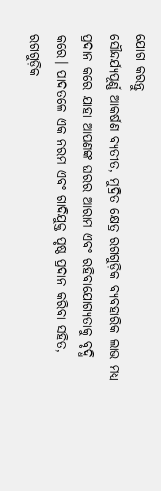ଯୋଗ କରନ୍ତୁ
ସୌନ୍ଦର୍ଯ୍ୟପୂର୍ଣ୍ଣ ଆକର୍ଷଣ ବ୍ୟତୀତ, ମୁଦ୍ରିତ କ୍ଷେତ୍ର ରଗଗୁଡ଼ିକ ବ୍ୟବହାରିକ ଲାଭ ମଧ୍ୟ ପ୍ରଦାନ କରେ ଯାହା ଆପଣଙ୍କ ଘରର ଆରାମ ଏବଂ ରହିବାଯୋଗ୍ୟତାକୁ ବୃଦ୍ଧି କରେ। ପାଦତଳେ ଏକ ନରମ ଏବଂ ଗାଦିଯୁକ୍ତ ପୃଷ୍ଠ ପ୍ରଦାନ କରିବା ସହିତ, ରଗଗୁଡ଼ିକ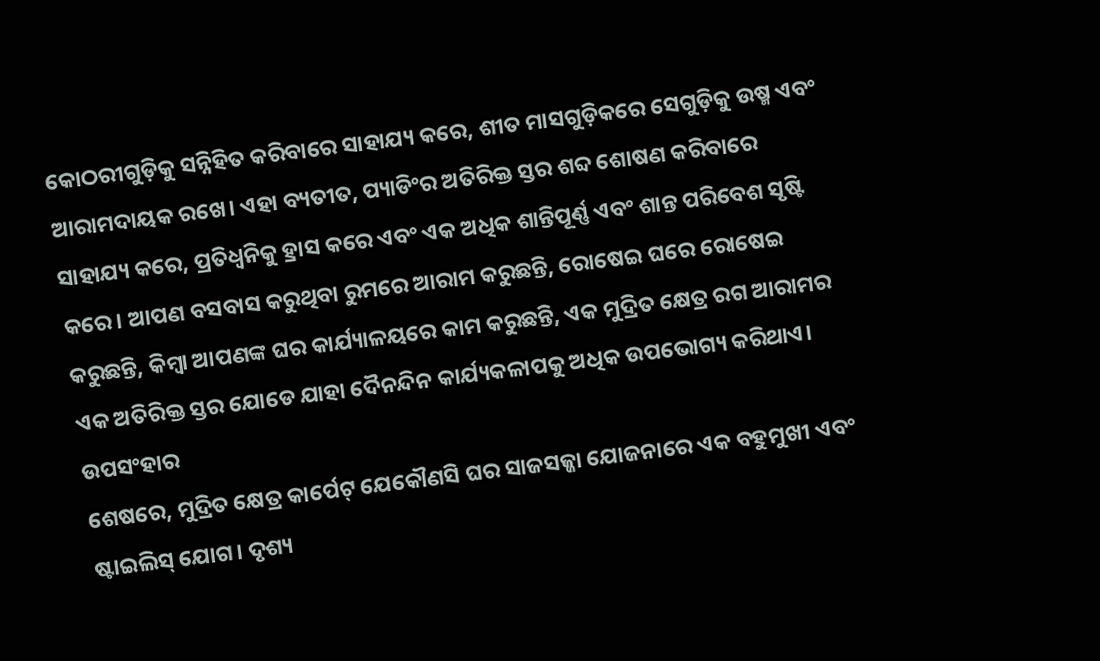କୋଠରୀଗୁଡ଼ିକୁ ସନ୍ନିହିତ କରିବାରେ ସାହାଯ୍ୟ କରେ, ଶୀତ ମାସଗୁଡ଼ିକରେ ସେଗୁଡ଼ିକୁ ଉଷ୍ମ ଏବଂ ଆରାମଦାୟକ ରଖେ। ଏହା ବ୍ୟତୀତ, ପ୍ୟାଡିଂର ଅତିରିକ୍ତ ସ୍ତର ଶବ୍ଦ ଶୋଷଣ କରିବାରେ ସାହାଯ୍ୟ କରେ, ପ୍ରତିଧ୍ୱନିକୁ ହ୍ରାସ କରେ ଏବଂ ଏକ ଅଧିକ ଶାନ୍ତିପୂର୍ଣ୍ଣ ଏବଂ ଶାନ୍ତ ପରିବେଶ ସୃଷ୍ଟି କରେ। ଆପଣ ବସବାସ କରୁଥିବା ରୁମରେ ଆରାମ କରୁଛନ୍ତି, ରୋଷେଇ ଘରେ ରୋଷେଇ କରୁଛନ୍ତି, କିମ୍ବା ଆପଣଙ୍କ ଘର କାର୍ଯ୍ୟାଳୟରେ କାମ କରୁଛନ୍ତି, ଏକ ମୁଦ୍ରିତ କ୍ଷେତ୍ର ରଗ ଆରାମର ଏକ ଅତିରିକ୍ତ ସ୍ତର ଯୋଡେ ଯାହା ଦୈନନ୍ଦିନ କାର୍ଯ୍ୟକଳାପକୁ ଅଧିକ ଉପଭୋଗ୍ୟ କରିଥାଏ।
ଉପସଂହାର
ଶେଷରେ, ମୁଦ୍ରିତ କ୍ଷେତ୍ର କାର୍ପେଟ୍ ଯେକୌଣସି ଘର ସାଜସଜ୍ଜା ଯୋଜନାରେ ଏକ ବହୁମୁଖୀ ଏବଂ ଷ୍ଟାଇଲିସ୍ ଯୋଗ। ଦୃଶ୍ୟ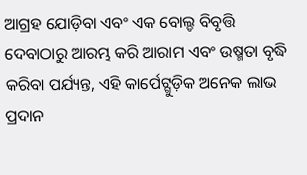ଆଗ୍ରହ ଯୋଡ଼ିବା ଏବଂ ଏକ ବୋଲ୍ଡ ବିବୃତ୍ତି ଦେବାଠାରୁ ଆରମ୍ଭ କରି ଆରାମ ଏବଂ ଉଷ୍ମତା ବୃଦ୍ଧି କରିବା ପର୍ଯ୍ୟନ୍ତ, ଏହି କାର୍ପେଟ୍ଗୁଡ଼ିକ ଅନେକ ଲାଭ ପ୍ରଦାନ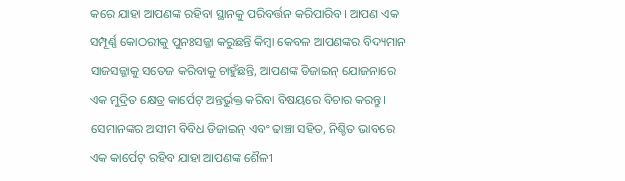କରେ ଯାହା ଆପଣଙ୍କ ରହିବା ସ୍ଥାନକୁ ପରିବର୍ତ୍ତନ କରିପାରିବ। ଆପଣ ଏକ ସମ୍ପୂର୍ଣ୍ଣ କୋଠରୀକୁ ପୁନଃସଜ୍ଜା କରୁଛନ୍ତି କିମ୍ବା କେବଳ ଆପଣଙ୍କର ବିଦ୍ୟମାନ ସାଜସଜ୍ଜାକୁ ସତେଜ କରିବାକୁ ଚାହୁଁଛନ୍ତି, ଆପଣଙ୍କ ଡିଜାଇନ୍ ଯୋଜନାରେ ଏକ ମୁଦ୍ରିତ କ୍ଷେତ୍ର କାର୍ପେଟ୍ ଅନ୍ତର୍ଭୁକ୍ତ କରିବା ବିଷୟରେ ବିଚାର କରନ୍ତୁ। ସେମାନଙ୍କର ଅସୀମ ବିବିଧ ଡିଜାଇନ୍ ଏବଂ ଢାଞ୍ଚା ସହିତ, ନିଶ୍ଚିତ ଭାବରେ ଏକ କାର୍ପେଟ୍ ରହିବ ଯାହା ଆପଣଙ୍କ ଶୈଳୀ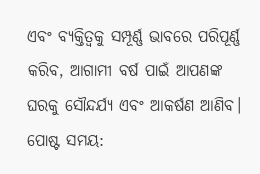ଏବଂ ବ୍ୟକ୍ତିତ୍ୱକୁ ସମ୍ପୂର୍ଣ୍ଣ ଭାବରେ ପରିପୂର୍ଣ୍ଣ କରିବ, ଆଗାମୀ ବର୍ଷ ପାଇଁ ଆପଣଙ୍କ ଘରକୁ ସୌନ୍ଦର୍ଯ୍ୟ ଏବଂ ଆକର୍ଷଣ ଆଣିବ।
ପୋଷ୍ଟ ସମୟ: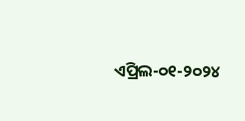ଏପ୍ରିଲ-୦୧-୨୦୨୪